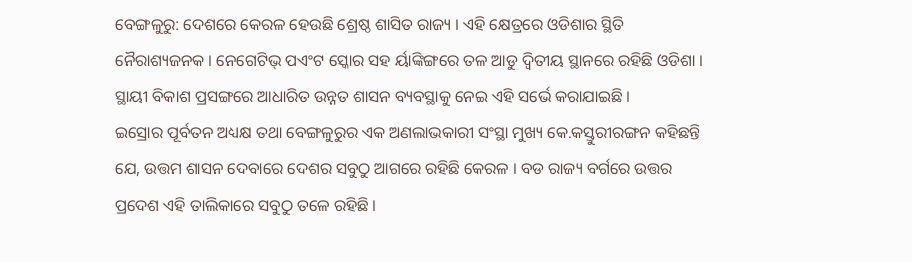ବେଙ୍ଗଳୁରୁ: ଦେଶରେ କେରଳ ହେଉଛି ଶ୍ରେଷ୍ଠ ଶାସିତ ରାଜ୍ୟ । ଏହି କ୍ଷେତ୍ରରେ ଓଡିଶାର ସ୍ଥିତି ନୈରାଶ୍ୟଜନକ । ନେଗେଟିଭ୍ ପଏଂଟ ସ୍କୋର ସହ ର୍ୟାଙ୍କିଙ୍ଗରେ ତଳ ଆଡୁ ଦ୍ୱିତୀୟ ସ୍ଥାନରେ ରହିଛି ଓଡିଶା । ସ୍ଥାୟୀ ବିକାଶ ପ୍ରସଙ୍ଗରେ ଆଧାରିତ ଉନ୍ନତ ଶାସନ ବ୍ୟବସ୍ଥାକୁ ନେଇ ଏହି ସର୍ଭେ କରାଯାଇଛି ।
ଇସ୍ରୋର ପୂର୍ବତନ ଅଧ୍ୟକ୍ଷ ତଥା ବେଙ୍ଗଳୁରୁର ଏକ ଅଣଲାଭକାରୀ ସଂସ୍ଥା ମୁଖ୍ୟ କେ.କସ୍ତୁରୀରଙ୍ଗନ କହିଛନ୍ତି ଯେ, ଉତ୍ତମ ଶାସନ ଦେବାରେ ଦେଶର ସବୁଠୁ ଆଗରେ ରହିଛି କେରଳ । ବଡ ରାଜ୍ୟ ବର୍ଗରେ ଉତ୍ତର ପ୍ରଦେଶ ଏହି ତାଲିକାରେ ସବୁଠୁ ତଳେ ରହିଛି ।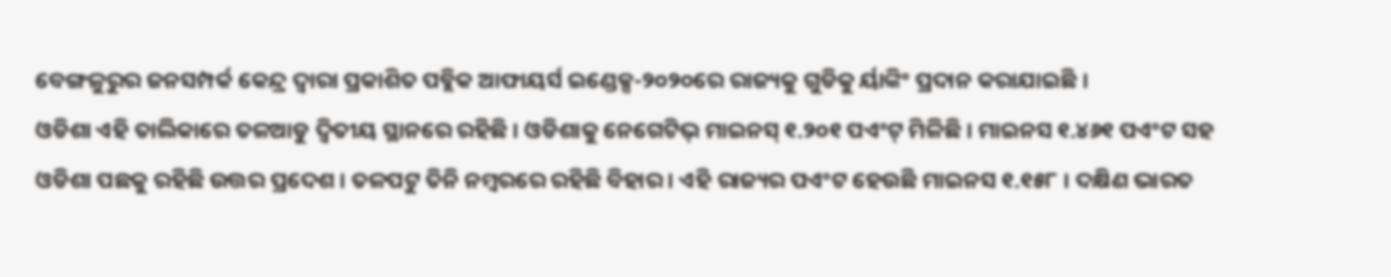ବେଙ୍ଗଳୁରୁର ଜନସମ୍ପର୍କ କେନ୍ଦ୍ର ଦ୍ୱାରା ପ୍ରକାଶିତ ପବ୍ଲିକ ଆଫାୟର୍ସ ଇଣ୍ଡେକ୍ସ-୨୦୨୦ରେ ରାଜ୍ୟକୁ ଗୁଡିକୁ ର୍ୟାଙ୍କିଂ ପ୍ରଦାନ କରାଯାଇଛି ।
ଓଡିଶା ଏହି ତାଲିକାରେ ତଳଆଡୁ ଦ୍ୱିତୀୟ ସ୍ଥାନରେ ରହିଛି । ଓଡିଶାକୁ ନେଗେଟିଭ୍ ମାଇନସ୍ ୧.୨୦୧ ପଏଂଟ୍ ମିଳିଛି । ମାଇନସ ୧.୪୬୧ ପଏଂଟ ସହ ଓଡିଶା ପଛକୁ ରହିଛି ଉତ୍ତର ପ୍ରଦେଶ । ତଳପଟୁ ତିନି ନମ୍ବରରେ ରହିଛି ବିହାର । ଏହି ରାଜ୍ୟର ପଏଂଟ ହେଉଛି ମାଇନସ ୧.୧୫୮ । ଦକ୍ଷିଣ ଭାରତ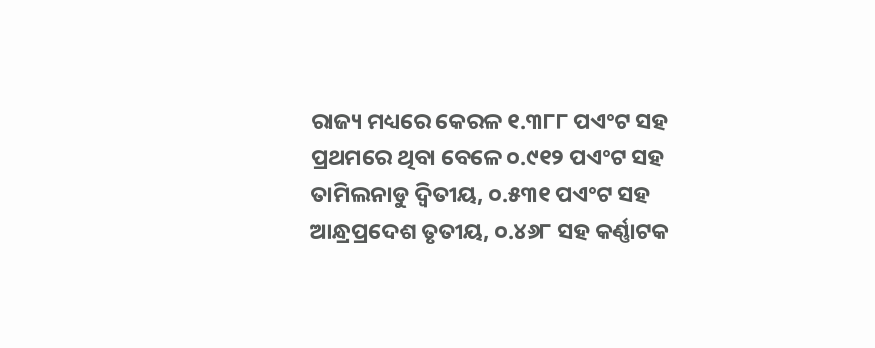ରାଜ୍ୟ ମଧ୍ୟରେ କେରଳ ୧.୩୮୮ ପଏଂଟ ସହ ପ୍ରଥମରେ ଥିବା ବେଳେ ୦.୯୧୨ ପଏଂଟ ସହ ତାମିଲନାଡୁ ଦ୍ୱିତୀୟ, ୦.୫୩୧ ପଏଂଟ ସହ ଆନ୍ଧ୍ରପ୍ରଦେଶ ତୃତୀୟ, ୦.୪୬୮ ସହ କର୍ଣ୍ଣାଟକ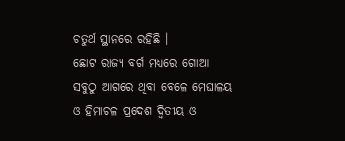ଚତୁର୍ଥ ସ୍ଥାନରେ ରହିଛି ।
ଛୋଟ ରାଜ୍ୟ ବର୍ଗ ମଧ୍ୟରେ ଗୋଆ ସବୁଠୁ ଆଗରେ ଥିବା ବେଳେ ମେଘାଳୟ ଓ ହିମାଚଳ ପ୍ରଦେଶ ଦ୍ୱିତୀୟ ଓ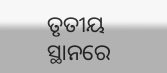ତୃତୀୟ ସ୍ଥାନରେ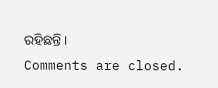ରହିଛନ୍ତି ।
Comments are closed.